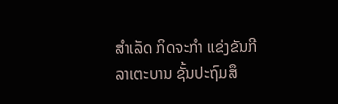ສໍາເລັດ ກິດຈະກຳ ແຂ່ງຂັນກີລາເຕະບານ ຊັ້ນປະຖົມສຶ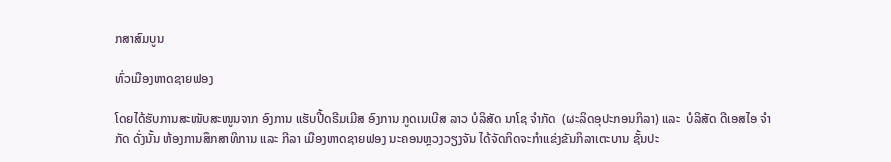ກສາສົມບູນ

ທົ່ວເມືອງຫາດຊາຍຟອງ

ໂດຍໄດ້ຮັບການສະໜັບສະໜູນຈາກ ອົງການ ແຮັບປີ້ດຣີມເມີສ ອົງການ ກູດເນເບີສ ລາວ ບໍລິສັດ ນາໂຊ ຈໍາກັດ  (ຜະລິດອຸປະກອນກິລາ) ແລະ  ບໍລິສັດ ດີເອສໄອ ຈຳກັດ ດັ່ງນັ້ນ ຫ້ອງການສຶກສາທິການ ແລະ ກີລາ ເມືອງຫາດຊາຍຟອງ ນະຄອນຫຼວງວຽງຈັນ ໄດ້ຈັດກິດຈະກຳແຂ່ງຂັນກິລາເຕະບານ ຊັ້ນປະ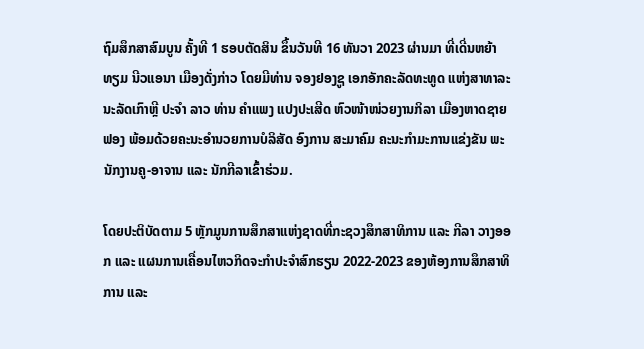ຖົມສຶກສາສົມບູນ ຄັ້ງທີ 1 ຮອບຕັດສິນ ຂຶ້ນວັນທີ 16 ທັນວາ 2023 ຜ່ານມາ ທີ່ເດີ່ນຫຍ້າທຽມ ນີວແອນາ ເມືອງດັ່ງກ່າວ ໂດຍມີທ່ານ ຈອງຢອງຊູ ເອກອັກຄະລັດທະທູດ ແຫ່ງສາທາລະນະລັດເກົາຫຼີ ປະຈຳ ລາວ ທ່ານ ຄຳແພງ ແປງປະເສີດ ຫົວໜ້າໜ່ວຍງານກິລາ ເມືອງຫາດຊາຍຟອງ ພ້ອມດ້ວຍຄະນະອໍານວຍການບໍລິສັດ ອົງການ ສະມາຄົມ ຄະນະກໍາມະການແຂ່ງຂັນ ພະນັກງານຄູ-ອາຈານ ແລະ ນັກກີລາເຂົ້າຮ່ວມ.

ໂດຍປະຕິບັດຕາມ 5 ຫຼັກມູນການສຶກສາແຫ່ງຊາດທີ່ກະຊວງສຶກສາທິການ ແລະ ກີລາ ວາງອອກ ແລະ ແຜນການເຄື່ອນໄຫວກິດຈະກຳປະຈຳສົກຮຽນ 2022-2023 ຂອງຫ້ອງການສຶກສາທິການ ແລະ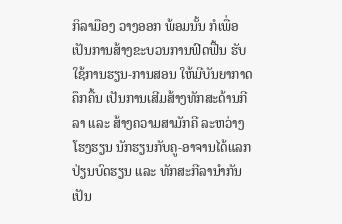ກິລາມືອງ ວາງອອກ ພ້ອມນັ້ນ ກໍເພື່ອເປັນການສ້າງຂະບວນການຟົດຟື້ນ ຮັບໃຊ້ການຮຽນ-ການສອນ ໃຫ້ມີບັນຍາກາດຄຶກຄື້ນ ເປັນການເສີມສ້າງທັກສະດ້ານກີລາ ແລະ ສ້າງຄວາມສາມັກຄີ ລະຫວ່າງໂຮງຮຽນ ນັກຮຽນກັບຄູ-ອາຈານໄດ້ແລກປ່ຽນບົດຮຽນ ແລະ ທັກສະກີລານໍາກັນ ເປັນ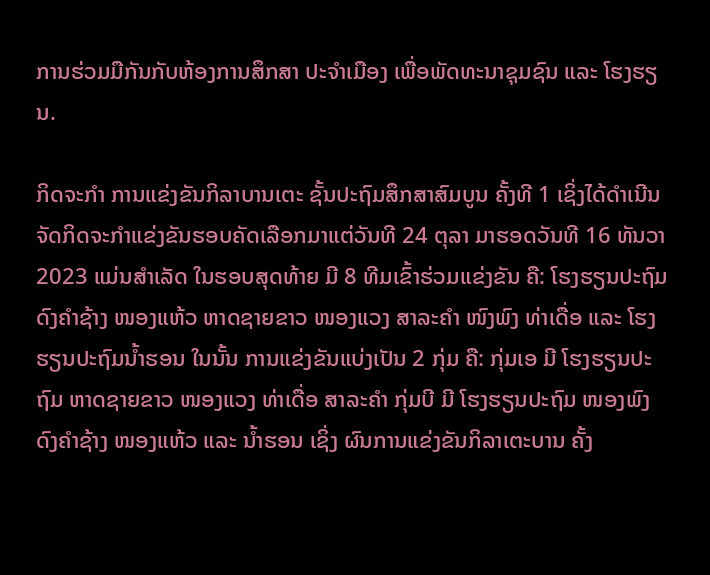ການຮ່ວມມືກັນກັບຫ້ອງການສຶກສາ ປະຈຳເມືອງ ເພື່ອພັດທະນາຊຸມຊົນ ແລະ ໂຮງຮຽນ.

ກິດຈະກໍາ ການແຂ່ງຂັນກິລາບານເຕະ ຊັ້ນປະຖົມສຶກສາສົມບູນ ຄັ້ງທີ 1 ເຊິ່ງໄດ້ດໍາເນີນຈັດກິດຈະກໍາແຂ່ງຂັນຮອບຄັດເລືອກມາແຕ່ວັນທີ 24 ຕຸລາ ມາຮອດວັນທີ 16 ທັນວາ 2023 ແມ່ນສໍາເລັດ ໃນຮອບສຸດທ້າຍ ມີ 8 ທີມເຂົ້າຮ່ວມແຂ່ງຂັນ ຄື: ໂຮງຮຽນປະຖົມ ດົງຄໍາຊ້າງ ໜອງແຫ້ວ ຫາດຊາຍຂາວ ໜອງແວງ ສາລະຄໍາ ໜົງພົງ ທ່າເດື່ອ ແລະ ໂຮງຮຽນປະຖົມນໍ້າຮອນ ໃນນັ້ນ ການແຂ່ງຂັນແບ່ງເປັນ 2 ກຸ່ມ ຄື: ກຸ່ມເອ ມີ ໂຮງຮຽນປະຖົມ ຫາດຊາຍຂາວ ໜອງແວງ ທ່າເດື່ອ ສາລະຄໍາ ກຸ່ມບີ ມີ ໂຮງຮຽນປະຖົມ ໜອງພົງ ດົງຄໍາຊ້າງ ໜອງແຫ້ວ ແລະ ນໍ້າຮອນ ເຊິ່ງ ຜົນການແຂ່ງຂັນກິລາເຕະບານ ຄັ້ງ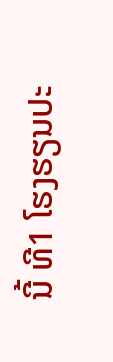ນີ້ ທີ1 ໂຮງຮຽນປະ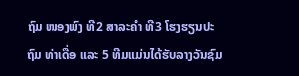ຖົມ ໜອງພົງ ທີ2 ສາລະຄໍາ ທີ3 ໂຮງຮຽນປະຖົມ ທ່າເດື່ອ ແລະ 5 ທີມແມ່ນໄດ້ຮັບລາງວັນຊົມ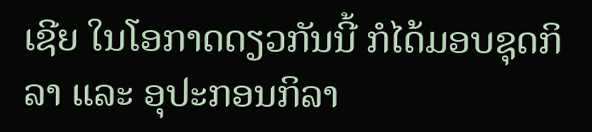ເຊີຍ ໃນໂອກາດດຽວກັນນີ້ ກໍໄດ້ມອບຊຸດກິລາ ແລະ ອຸປະກອນກິລາ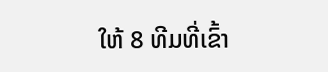ໃຫ້ 8 ທີມທີ່ເຂົ້າ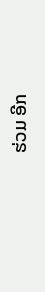ຮ່ວມ ອີກ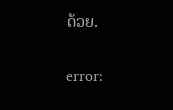ດ້ວຍ.

error: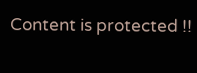Content is protected !!